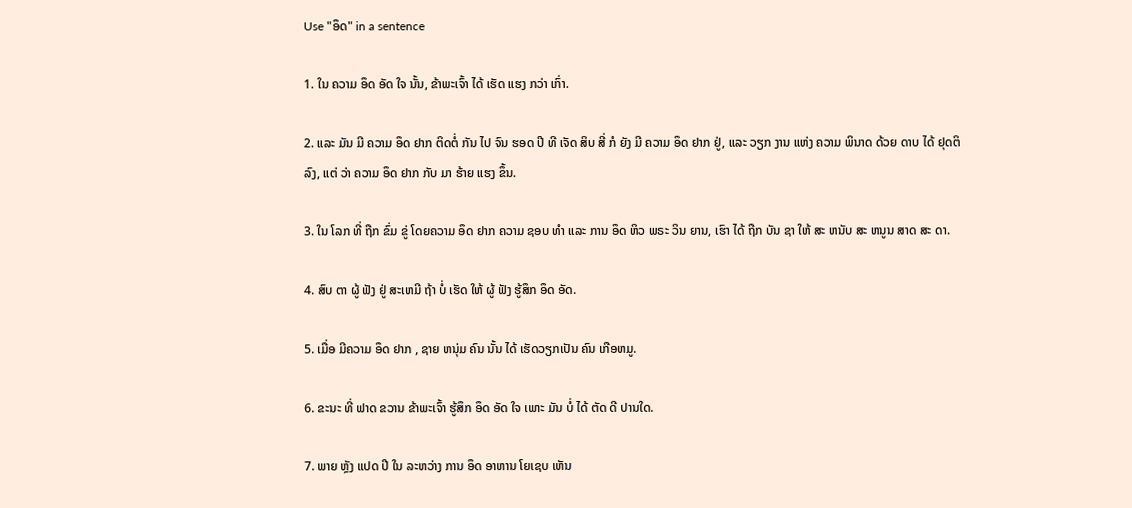Use "ອຶດ" in a sentence

1. ໃນ ຄວາມ ອຶດ ອັດ ໃຈ ນັ້ນ, ຂ້າພະເຈົ້າ ໄດ້ ເຮັດ ແຮງ ກວ່າ ເກົ່າ.

2. ແລະ ມັນ ມີ ຄວາມ ອຶດ ຢາກ ຕິດຕໍ່ ກັນ ໄປ ຈົນ ຮອດ ປີ ທີ ເຈັດ ສິບ ສີ່ ກໍ ຍັງ ມີ ຄວາມ ອຶດ ຢາກ ຢູ່, ແລະ ວຽກ ງານ ແຫ່ງ ຄວາມ ພິນາດ ດ້ວຍ ດາບ ໄດ້ ຢຸດຕິ ລົງ, ແຕ່ ວ່າ ຄວາມ ອຶດ ຢາກ ກັບ ມາ ຮ້າຍ ແຮງ ຂຶ້ນ.

3. ໃນ ໂລກ ທີ່ ຖືກ ຂົ່ມ ຂູ່ ໂດຍຄວາມ ອຶດ ຢາກ ຄວາມ ຊອບ ທໍາ ແລະ ການ ອຶດ ຫິວ ພຣະ ວິນ ຍານ, ເຮົາ ໄດ້ ຖືກ ບັນ ຊາ ໃຫ້ ສະ ຫນັບ ສະ ຫນູນ ສາດ ສະ ດາ.

4. ສົບ ຕາ ຜູ້ ຟັງ ຢູ່ ສະເຫມີ ຖ້າ ບໍ່ ເຮັດ ໃຫ້ ຜູ້ ຟັງ ຮູ້ສຶກ ອຶດ ອັດ.

5. ເມື່ອ ມີຄວາມ ອຶດ ຢາກ , ຊາຍ ຫນຸ່ມ ຄົນ ນັ້ນ ໄດ້ ເຮັດວຽກເປັນ ຄົນ ເກືອຫມູ.

6. ຂະນະ ທີ່ ຟາດ ຂວານ ຂ້າພະເຈົ້າ ຮູ້ສຶກ ອຶດ ອັດ ໃຈ ເພາະ ມັນ ບໍ່ ໄດ້ ຕັດ ດີ ປານໃດ.

7. ພາຍ ຫຼັງ ແປດ ປີ ໃນ ລະຫວ່າງ ການ ອຶດ ອາຫານ ໂຍເຊບ ເຫັນ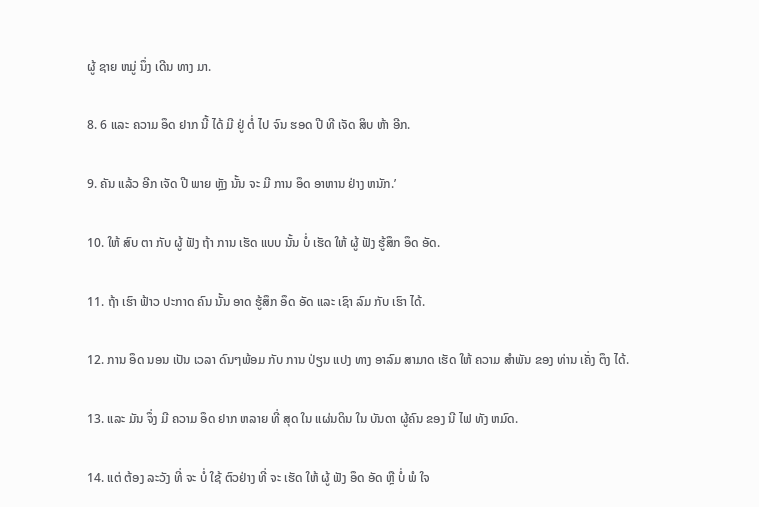ຜູ້ ຊາຍ ຫມູ່ ນຶ່ງ ເດີນ ທາງ ມາ.

8. 6 ແລະ ຄວາມ ອຶດ ຢາກ ນີ້ ໄດ້ ມີ ຢູ່ ຕໍ່ ໄປ ຈົນ ຮອດ ປີ ທີ ເຈັດ ສິບ ຫ້າ ອີກ.

9. ຄັນ ແລ້ວ ອີກ ເຈັດ ປີ ພາຍ ຫຼັງ ນັ້ນ ຈະ ມີ ການ ອຶດ ອາຫານ ຢ່າງ ຫນັກ.’

10. ໃຫ້ ສົບ ຕາ ກັບ ຜູ້ ຟັງ ຖ້າ ການ ເຮັດ ແບບ ນັ້ນ ບໍ່ ເຮັດ ໃຫ້ ຜູ້ ຟັງ ຮູ້ສຶກ ອຶດ ອັດ.

11. ຖ້າ ເຮົາ ຟ້າວ ປະກາດ ຄົນ ນັ້ນ ອາດ ຮູ້ສຶກ ອຶດ ອັດ ແລະ ເຊົາ ລົມ ກັບ ເຮົາ ໄດ້.

12. ການ ອຶດ ນອນ ເປັນ ເວລາ ດົນໆພ້ອມ ກັບ ການ ປ່ຽນ ແປງ ທາງ ອາລົມ ສາມາດ ເຮັດ ໃຫ້ ຄວາມ ສໍາພັນ ຂອງ ທ່ານ ເຄັ່ງ ຕຶງ ໄດ້.

13. ແລະ ມັນ ຈຶ່ງ ມີ ຄວາມ ອຶດ ຢາກ ຫລາຍ ທີ່ ສຸດ ໃນ ແຜ່ນດິນ ໃນ ບັນດາ ຜູ້ຄົນ ຂອງ ນີ ໄຟ ທັງ ຫມົດ.

14. ແຕ່ ຕ້ອງ ລະວັງ ທີ່ ຈະ ບໍ່ ໃຊ້ ຕົວຢ່າງ ທີ່ ຈະ ເຮັດ ໃຫ້ ຜູ້ ຟັງ ອຶດ ອັດ ຫຼື ບໍ່ ພໍ ໃຈ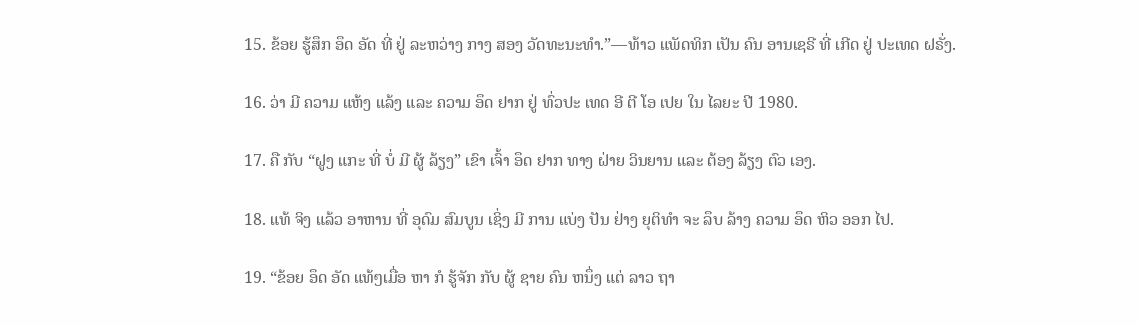15. ຂ້ອຍ ຮູ້ສຶກ ອຶດ ອັດ ທີ່ ຢູ່ ລະຫວ່າງ ກາງ ສອງ ວັດທະນະທໍາ.”—ທ້າວ ແພັດທິກ ເປັນ ຄົນ ອານເຊຣີ ທີ່ ເກີດ ຢູ່ ປະເທດ ຝຣັ່ງ.

16. ວ່າ ມີ ຄວາມ ແຫ້ງ ແລ້ງ ແລະ ຄວາມ ອຶດ ຢາກ ຢູ່ ທົ່ວປະ ເທດ ອີ ຕີ ໂອ ເປຍ ໃນ ໄລຍະ ປີ 1980.

17. ຄື ກັບ “ຝູງ ແກະ ທີ່ ບໍ່ ມີ ຜູ້ ລ້ຽງ” ເຂົາ ເຈົ້າ ອຶດ ຢາກ ທາງ ຝ່າຍ ວິນຍານ ແລະ ຕ້ອງ ລ້ຽງ ຕົວ ເອງ.

18. ແທ້ ຈິງ ແລ້ວ ອາຫານ ທີ່ ອຸດົມ ສົມບູນ ເຊິ່ງ ມີ ການ ແບ່ງ ປັນ ຢ່າງ ຍຸຕິທໍາ ຈະ ລຶບ ລ້າງ ຄວາມ ອຶດ ຫິວ ອອກ ໄປ.

19. “ຂ້ອຍ ອຶດ ອັດ ແທ້ໆເມື່ອ ຫາ ກໍ ຮູ້ຈັກ ກັບ ຜູ້ ຊາຍ ຄົນ ຫນຶ່ງ ແຕ່ ລາວ ຖາ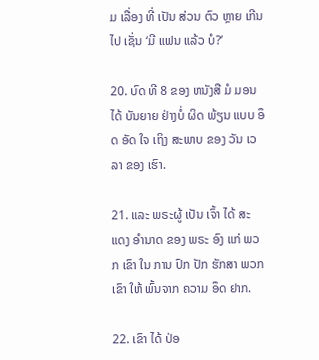ມ ເລື່ອງ ທີ່ ເປັນ ສ່ວນ ຕົວ ຫຼາຍ ເກີນ ໄປ ເຊັ່ນ ‘ມີ ແຟນ ແລ້ວ ບໍ?’

20. ບົດ ທີ 8 ຂອງ ຫນັງສື ມໍ ມອນ ໄດ້ ບັນຍາຍ ຢ່າງບໍ່ ຜິດ ພ້ຽນ ແບບ ອຶດ ອັດ ໃຈ ເຖິງ ສະພາບ ຂອງ ວັນ ເວລາ ຂອງ ເຮົາ.

21. ແລະ ພຣະຜູ້ ເປັນ ເຈົ້າ ໄດ້ ສະ ແດງ ອໍານາດ ຂອງ ພຣະ ອົງ ແກ່ ພວກ ເຂົາ ໃນ ການ ປົກ ປັກ ຮັກສາ ພວກ ເຂົາ ໃຫ້ ພົ້ນຈາກ ຄວາມ ອຶດ ຢາກ.

22. ເຂົາ ໄດ້ ປ່ອ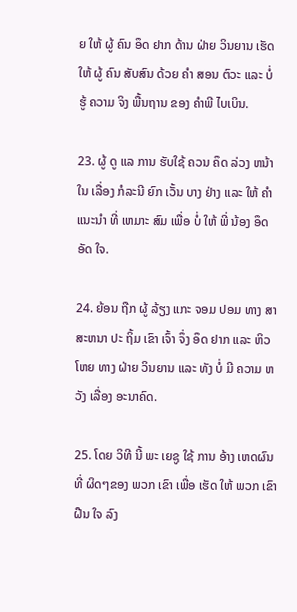ຍ ໃຫ້ ຜູ້ ຄົນ ອຶດ ຢາກ ດ້ານ ຝ່າຍ ວິນຍານ ເຮັດ ໃຫ້ ຜູ້ ຄົນ ສັບສົນ ດ້ວຍ ຄໍາ ສອນ ຕົວະ ແລະ ບໍ່ ຮູ້ ຄວາມ ຈິງ ພື້ນຖານ ຂອງ ຄໍາພີ ໄບເບິນ.

23. ຜູ້ ດູ ແລ ການ ຮັບໃຊ້ ຄວນ ຄຶດ ລ່ວງ ຫນ້າ ໃນ ເລື່ອງ ກໍລະນີ ຍົກ ເວັ້ນ ບາງ ຢ່າງ ແລະ ໃຫ້ ຄໍາ ແນະນໍາ ທີ່ ເຫມາະ ສົມ ເພື່ອ ບໍ່ ໃຫ້ ພີ່ ນ້ອງ ອຶດ ອັດ ໃຈ.

24. ຍ້ອນ ຖືກ ຜູ້ ລ້ຽງ ແກະ ຈອມ ປອມ ທາງ ສາສະຫນາ ປະ ຖິ້ມ ເຂົາ ເຈົ້າ ຈຶ່ງ ອຶດ ຢາກ ແລະ ຫິວ ໂຫຍ ທາງ ຝ່າຍ ວິນຍານ ແລະ ທັງ ບໍ່ ມີ ຄວາມ ຫວັງ ເລື່ອງ ອະນາຄົດ.

25. ໂດຍ ວິທີ ນີ້ ພະ ເຍຊູ ໃຊ້ ການ ອ້າງ ເຫດຜົນ ທີ່ ຜິດໆຂອງ ພວກ ເຂົາ ເພື່ອ ເຮັດ ໃຫ້ ພວກ ເຂົາ ຝືນ ໃຈ ລົງ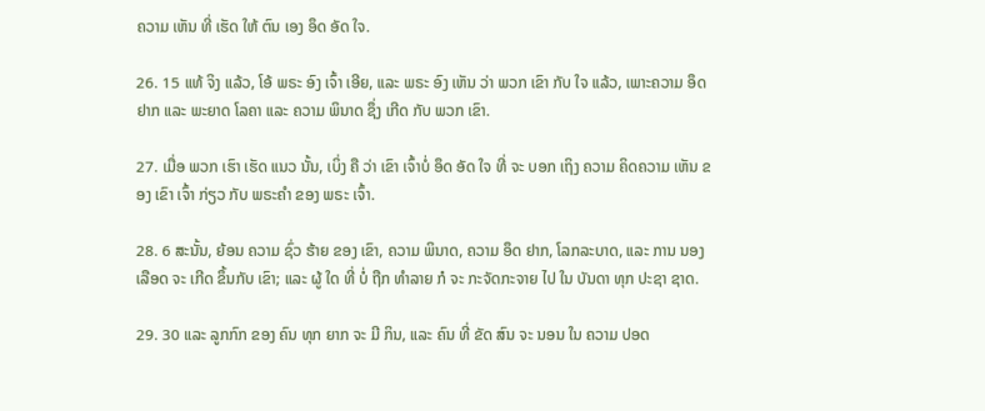ຄວາມ ເຫັນ ທີ່ ເຮັດ ໃຫ້ ຕົນ ເອງ ອຶດ ອັດ ໃຈ.

26. 15 ແທ້ ຈິງ ແລ້ວ, ໂອ້ ພຣະ ອົງ ເຈົ້າ ເອີຍ, ແລະ ພຣະ ອົງ ເຫັນ ວ່າ ພວກ ເຂົາ ກັບ ໃຈ ແລ້ວ, ເພາະຄວາມ ອຶດ ຢາກ ແລະ ພະຍາດ ໂລຄາ ແລະ ຄວາມ ພິນາດ ຊຶ່ງ ເກີດ ກັບ ພວກ ເຂົາ.

27. ເມື່ອ ພວກ ເຮົາ ເຮັດ ແນວ ນັ້ນ, ເບິ່ງ ຄື ວ່າ ເຂົາ ເຈົ້າບໍ່ ອຶດ ອັດ ໃຈ ທີ່ ຈະ ບອກ ເຖິງ ຄວາມ ຄິດຄວາມ ເຫັນ ຂອງ ເຂົາ ເຈົ້າ ກ່ຽວ ກັບ ພຣະຄໍາ ຂອງ ພຣະ ເຈົ້າ.

28. 6 ສະນັ້ນ, ຍ້ອນ ຄວາມ ຊົ່ວ ຮ້າຍ ຂອງ ເຂົາ, ຄວາມ ພິນາດ, ຄວາມ ອຶດ ຢາກ, ໂລກລະບາດ, ແລະ ການ ນອງ ເລືອດ ຈະ ເກີດ ຂຶ້ນກັບ ເຂົາ; ແລະ ຜູ້ ໃດ ທີ່ ບໍ່ ຖືກ ທໍາລາຍ ກໍ ຈະ ກະຈັດກະຈາຍ ໄປ ໃນ ບັນດາ ທຸກ ປະຊາ ຊາດ.

29. 30 ແລະ ລູກກົກ ຂອງ ຄົນ ທຸກ ຍາກ ຈະ ມີ ກິນ, ແລະ ຄົນ ທີ່ ຂັດ ສົນ ຈະ ນອນ ໃນ ຄວາມ ປອດ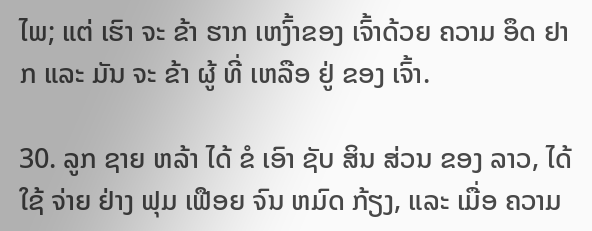ໄພ; ແຕ່ ເຮົາ ຈະ ຂ້າ ຮາກ ເຫງົ້າຂອງ ເຈົ້າດ້ວຍ ຄວາມ ອຶດ ຢາກ ແລະ ມັນ ຈະ ຂ້າ ຜູ້ ທີ່ ເຫລືອ ຢູ່ ຂອງ ເຈົ້າ.

30. ລູກ ຊາຍ ຫລ້າ ໄດ້ ຂໍ ເອົາ ຊັບ ສິນ ສ່ວນ ຂອງ ລາວ, ໄດ້ ໃຊ້ ຈ່າຍ ຢ່າງ ຟຸມ ເຟືອຍ ຈົນ ຫມົດ ກ້ຽງ, ແລະ ເມື່ອ ຄວາມ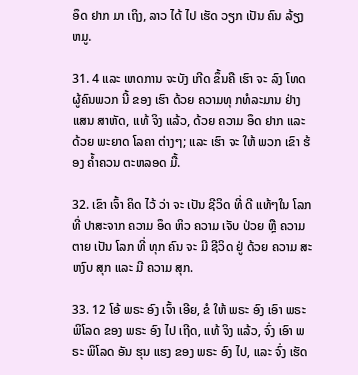ອຶດ ຢາກ ມາ ເຖິງ, ລາວ ໄດ້ ໄປ ເຮັດ ວຽກ ເປັນ ຄົນ ລ້ຽງ ຫມູ.

31. 4 ແລະ ເຫດການ ຈະບັງ ເກີດ ຂຶ້ນຄື ເຮົາ ຈະ ລົງ ໂທດ ຜູ້ຄົນພວກ ນີ້ ຂອງ ເຮົາ ດ້ວຍ ຄວາມທຸ ກທໍລະມານ ຢ່າງ ແສນ ສາຫັດ, ແທ້ ຈິງ ແລ້ວ, ດ້ວຍ ຄວາມ ອຶດ ຢາກ ແລະ ດ້ວຍ ພະຍາດ ໂລຄາ ຕ່າງໆ; ແລະ ເຮົາ ຈະ ໃຫ້ ພວກ ເຂົາ ຮ້ອງ ຄ້ຳຄວນ ຕະຫລອດ ມື້.

32. ເຂົາ ເຈົ້າ ຄິດ ໄວ້ ວ່າ ຈະ ເປັນ ຊີວິດ ທີ່ ດີ ແທ້ໆໃນ ໂລກ ທີ່ ປາສະຈາກ ຄວາມ ອຶດ ຫິວ ຄວາມ ເຈັບ ປ່ວຍ ຫຼື ຄວາມ ຕາຍ ເປັນ ໂລກ ທີ່ ທຸກ ຄົນ ຈະ ມີ ຊີວິດ ຢູ່ ດ້ວຍ ຄວາມ ສະຫງົບ ສຸກ ແລະ ມີ ຄວາມ ສຸກ.

33. 12 ໂອ້ ພຣະ ອົງ ເຈົ້າ ເອີຍ, ຂໍ ໃຫ້ ພຣະ ອົງ ເອົາ ພຣະ ພິໂລດ ຂອງ ພຣະ ອົງ ໄປ ເຖີດ, ແທ້ ຈິງ ແລ້ວ, ຈົ່ງ ເອົາ ພຣະ ພິໂລດ ອັນ ຮຸນ ແຮງ ຂອງ ພຣະ ອົງ ໄປ, ແລະ ຈົ່ງ ເຮັດ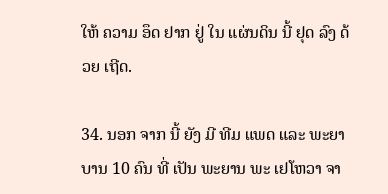ໃຫ້ ຄວາມ ອຶດ ຢາກ ຢູ່ ໃນ ແຜ່ນດິນ ນີ້ ຢຸດ ລົງ ດ້ວຍ ເຖີດ.

34. ນອກ ຈາກ ນີ້ ຍັງ ມີ ທີມ ແພດ ແລະ ພະຍາບານ 10 ຄົນ ທີ່ ເປັນ ພະຍານ ພະ ເຢໂຫວາ ຈາ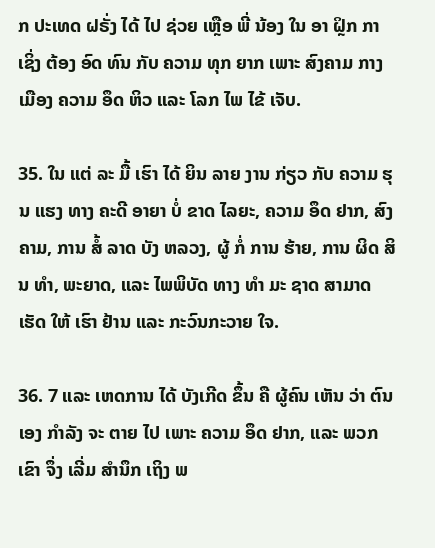ກ ປະເທດ ຝຣັ່ງ ໄດ້ ໄປ ຊ່ວຍ ເຫຼືອ ພີ່ ນ້ອງ ໃນ ອາ ຝຼິກ ກາ ເຊິ່ງ ຕ້ອງ ອົດ ທົນ ກັບ ຄວາມ ທຸກ ຍາກ ເພາະ ສົງຄາມ ກາງ ເມືອງ ຄວາມ ອຶດ ຫິວ ແລະ ໂລກ ໄພ ໄຂ້ ເຈັບ.

35. ໃນ ແຕ່ ລະ ມື້ ເຮົາ ໄດ້ ຍິນ ລາຍ ງານ ກ່ຽວ ກັບ ຄວາມ ຮຸນ ແຮງ ທາງ ຄະດີ ອາຍາ ບໍ່ ຂາດ ໄລຍະ, ຄວາມ ອຶດ ຢາກ, ສົງຄາມ, ການ ສໍ້ ລາດ ບັງ ຫລວງ, ຜູ້ ກໍ່ ການ ຮ້າຍ, ການ ຜິດ ສິນ ທໍາ, ພະຍາດ, ແລະ ໄພພິບັດ ທາງ ທໍາ ມະ ຊາດ ສາມາດ ເຮັດ ໃຫ້ ເຮົາ ຢ້ານ ແລະ ກະວົນກະວາຍ ໃຈ.

36. 7 ແລະ ເຫດການ ໄດ້ ບັງເກີດ ຂຶ້ນ ຄື ຜູ້ຄົນ ເຫັນ ວ່າ ຕົນ ເອງ ກໍາລັງ ຈະ ຕາຍ ໄປ ເພາະ ຄວາມ ອຶດ ຢາກ, ແລະ ພວກ ເຂົາ ຈຶ່ງ ເລີ່ມ ສໍານຶກ ເຖິງ ພ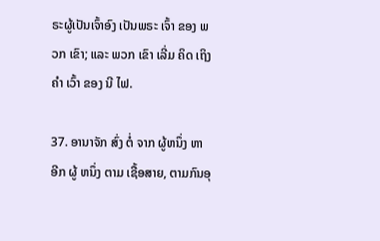ຣະຜູ້ເປັນເຈົ້າອົງ ເປັນພຣະ ເຈົ້າ ຂອງ ພວກ ເຂົາ; ແລະ ພວກ ເຂົາ ເລີ່ມ ຄິດ ເຖິງ ຄໍາ ເວົ້າ ຂອງ ນີ ໄຟ.

37. ອານາຈັກ ສົ່ງ ຕໍ່ ຈາກ ຜູ້ຫນຶ່ງ ຫາ ອີກ ຜູ້ ຫນຶ່ງ ຕາມ ເຊື້ອສາຍ, ຕາມກົນອຸ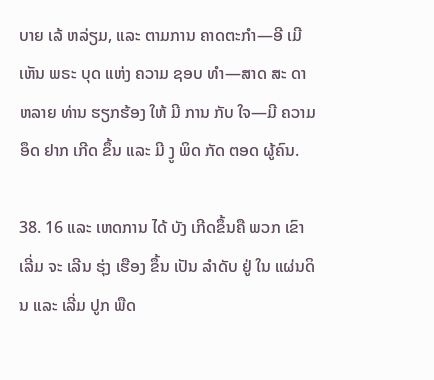ບາຍ ເລ້ ຫລ່ຽມ, ແລະ ຕາມການ ຄາດຕະກໍາ—ອີ ເມີ ເຫັນ ພຣະ ບຸດ ແຫ່ງ ຄວາມ ຊອບ ທໍາ—ສາດ ສະ ດາ ຫລາຍ ທ່ານ ຮຽກຮ້ອງ ໃຫ້ ມີ ການ ກັບ ໃຈ—ມີ ຄວາມ ອຶດ ຢາກ ເກີດ ຂຶ້ນ ແລະ ມີ ງູ ພິດ ກັດ ຕອດ ຜູ້ຄົນ.

38. 16 ແລະ ເຫດການ ໄດ້ ບັງ ເກີດຂຶ້ນຄື ພວກ ເຂົາ ເລີ່ມ ຈະ ເລີນ ຮຸ່ງ ເຮືອງ ຂຶ້ນ ເປັນ ລໍາດັບ ຢູ່ ໃນ ແຜ່ນດິນ ແລະ ເລີ່ມ ປູກ ພືດ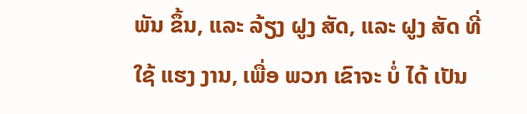ພັນ ຂຶ້ນ, ແລະ ລ້ຽງ ຝູງ ສັດ, ແລະ ຝູງ ສັດ ທີ່ ໃຊ້ ແຮງ ງານ, ເພື່ອ ພວກ ເຂົາຈະ ບໍ່ ໄດ້ ເປັນ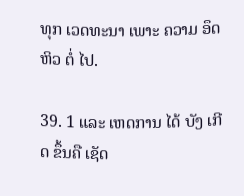ທຸກ ເວດທະນາ ເພາະ ຄວາມ ອຶດ ຫິວ ຕໍ່ ໄປ.

39. 1 ແລະ ເຫດການ ໄດ້ ບັງ ເກີດ ຂຶ້ນຄື ເຊັດ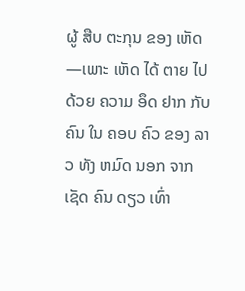ຜູ້ ສືບ ຕະກຸນ ຂອງ ເຫັດ—ເພາະ ເຫັດ ໄດ້ ຕາຍ ໄປ ດ້ວຍ ຄວາມ ອຶດ ຢາກ ກັບ ຄົນ ໃນ ຄອບ ຄົວ ຂອງ ລາວ ທັງ ຫມົດ ນອກ ຈາກ ເຊັດ ຄົນ ດຽວ ເທົ່າ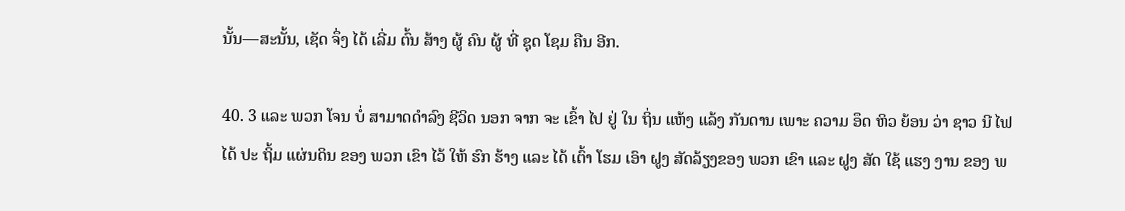ນັ້ນ—ສະນັ້ນ, ເຊັດ ຈຶ່ງ ໄດ້ ເລີ່ມ ຕົ້ນ ສ້າງ ຜູ້ ຄົນ ຜູ້ ທີ່ ຊຸດ ໂຊມ ຄືນ ອີກ.

40. 3 ແລະ ພວກ ໂຈນ ບໍ່ ສາມາດດໍາລົງ ຊີວິດ ນອກ ຈາກ ຈະ ເຂົ້າ ໄປ ຢູ່ ໃນ ຖິ່ນ ແຫ້ງ ແລ້ງ ກັນດານ ເພາະ ຄວາມ ອຶດ ຫິວ ຍ້ອນ ວ່າ ຊາວ ນີ ໄຟ ໄດ້ ປະ ຖິ້ມ ແຜ່ນດິນ ຂອງ ພວກ ເຂົາ ໄວ້ ໃຫ້ ຮົກ ຮ້າງ ແລະ ໄດ້ ເຕົ້າ ໂຮມ ເອົາ ຝູງ ສັດລ້ຽງຂອງ ພວກ ເຂົາ ແລະ ຝູງ ສັດ ໃຊ້ ແຮງ ງານ ຂອງ ພ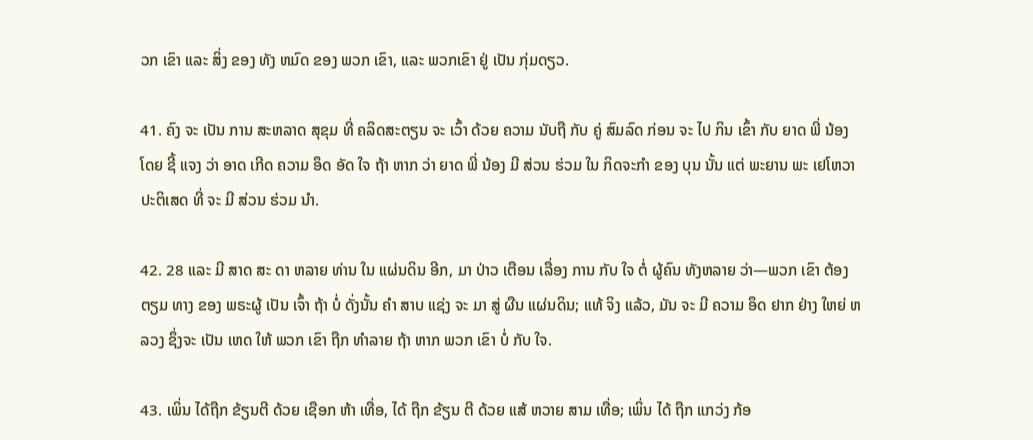ວກ ເຂົາ ແລະ ສິ່ງ ຂອງ ທັງ ຫມົດ ຂອງ ພວກ ເຂົາ, ແລະ ພວກເຂົາ ຢູ່ ເປັນ ກຸ່ມດຽວ.

41. ຄົງ ຈະ ເປັນ ການ ສະຫລາດ ສຸຂຸມ ທີ່ ຄລິດສະຕຽນ ຈະ ເວົ້າ ດ້ວຍ ຄວາມ ນັບຖື ກັບ ຄູ່ ສົມລົດ ກ່ອນ ຈະ ໄປ ກິນ ເຂົ້າ ກັບ ຍາດ ພີ່ ນ້ອງ ໂດຍ ຊີ້ ແຈງ ວ່າ ອາດ ເກີດ ຄວາມ ອຶດ ອັດ ໃຈ ຖ້າ ຫາກ ວ່າ ຍາດ ພີ່ ນ້ອງ ມີ ສ່ວນ ຮ່ວມ ໃນ ກິດຈະກໍາ ຂອງ ບຸນ ນັ້ນ ແຕ່ ພະຍານ ພະ ເຢໂຫວາ ປະຕິເສດ ທີ່ ຈະ ມີ ສ່ວນ ຮ່ວມ ນໍາ.

42. 28 ແລະ ມີ ສາດ ສະ ດາ ຫລາຍ ທ່ານ ໃນ ແຜ່ນດິນ ອີກ, ມາ ປ່າວ ເຕືອນ ເລື່ອງ ການ ກັບ ໃຈ ຕໍ່ ຜູ້ຄົນ ທັງຫລາຍ ວ່າ—ພວກ ເຂົາ ຕ້ອງ ຕຽມ ທາງ ຂອງ ພຣະຜູ້ ເປັນ ເຈົ້າ ຖ້າ ບໍ່ ດັ່ງນັ້ນ ຄໍາ ສາບ ແຊ່ງ ຈະ ມາ ສູ່ ຜືນ ແຜ່ນດິນ; ແທ້ ຈິງ ແລ້ວ, ມັນ ຈະ ມີ ຄວາມ ອຶດ ຢາກ ຢ່າງ ໃຫຍ່ ຫລວງ ຊຶ່ງຈະ ເປັນ ເຫດ ໃຫ້ ພວກ ເຂົາ ຖືກ ທໍາລາຍ ຖ້າ ຫາກ ພວກ ເຂົາ ບໍ່ ກັບ ໃຈ.

43. ເພິ່ນ ໄດ້ຖືກ ຂ້ຽນຕີ ດ້ວຍ ເຊືອກ ຫ້າ ເທື່ອ, ໄດ້ ຖືກ ຂ້ຽນ ຕີ ດ້ວຍ ແສ້ ຫວາຍ ສາມ ເທື່ອ; ເພິ່ນ ໄດ້ ຖືກ ແກວ່ງ ກ້ອ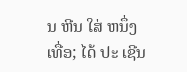ນ ຫີນ ໃສ່ ຫນຶ່ງ ເທື່ອ; ໄດ້ ປະ ເຊີນ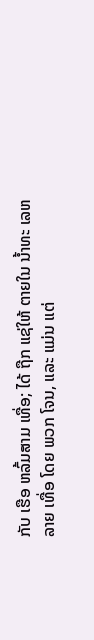ກັບ ເຮືອ ຫລົ້ມສາມ ເທື່ອ; ໄດ້ ຖືກ ແຊ່ໃຫ້ ຕາຍໃນ ນ້ຳທະ ເລຫລາຍ ເທື່ອ ໂດຍ ພວກ ໂຈນ, ແລະ ແມ່ນ ແຕ່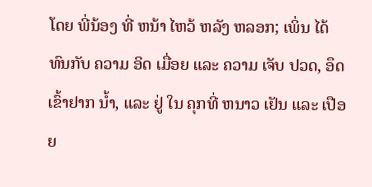ໂດຍ ພີ່ນ້ອງ ທີ່ ຫນ້າ ໄຫວ້ ຫລັງ ຫລອກ; ເພິ່ນ ໄດ້ ທົນກັບ ຄວາມ ອິດ ເມື່ອຍ ແລະ ຄວາມ ເຈັບ ປວດ, ອຶດ ເຂົ້າຢາກ ນ້ຳ, ແລະ ຢູ່ ໃນ ຄຸກທີ່ ຫນາວ ເຢັນ ແລະ ເປືອຍ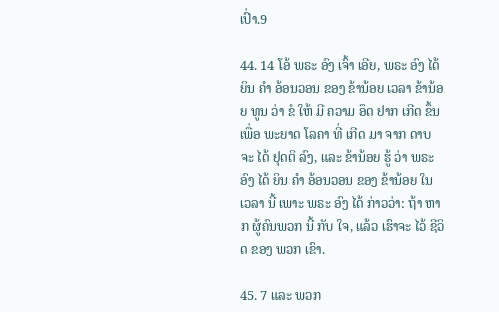ເປົ່າ.9

44. 14 ໂອ້ ພຣະ ອົງ ເຈົ້າ ເອີຍ, ພຣະ ອົງ ໄດ້ ຍິນ ຄໍາ ອ້ອນວອນ ຂອງ ຂ້ານ້ອຍ ເວລາ ຂ້ານ້ອຍ ທູນ ວ່າ ຂໍ ໃຫ້ ມີ ຄວາມ ອຶດ ຢາກ ເກີດ ຂຶ້ນ ເພື່ອ ພະຍາດ ໂລຄາ ທີ່ ເກີດ ມາ ຈາກ ດາບ ຈະ ໄດ້ ຢຸດຕິ ລົງ, ແລະ ຂ້ານ້ອຍ ຮູ້ ວ່າ ພຣະ ອົງ ໄດ້ ຍິນ ຄໍາ ອ້ອນວອນ ຂອງ ຂ້ານ້ອຍ ໃນ ເວລາ ນີ້ ເພາະ ພຣະ ອົງ ໄດ້ ກ່າວວ່າ: ຖ້າ ຫາກ ຜູ້ຄົນພວກ ນີ້ ກັບ ໃຈ, ແລ້ວ ເຮົາຈະ ໄວ້ ຊີວິດ ຂອງ ພວກ ເຂົາ.

45. 7 ແລະ ພວກ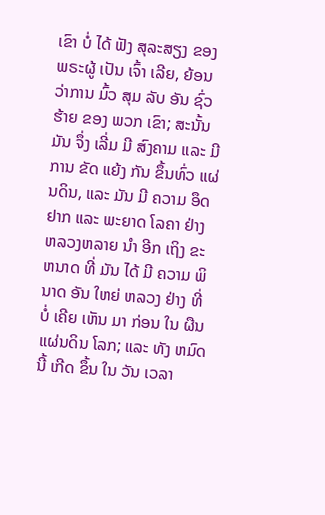ເຂົາ ບໍ່ ໄດ້ ຟັງ ສຸລະສຽງ ຂອງ ພຣະຜູ້ ເປັນ ເຈົ້າ ເລີຍ, ຍ້ອນ ວ່າການ ມົ້ວ ສຸມ ລັບ ອັນ ຊົ່ວ ຮ້າຍ ຂອງ ພວກ ເຂົາ; ສະນັ້ນ ມັນ ຈຶ່ງ ເລີ່ມ ມີ ສົງຄາມ ແລະ ມີ ການ ຂັດ ແຍ້ງ ກັນ ຂຶ້ນທົ່ວ ແຜ່ນດິນ, ແລະ ມັນ ມີ ຄວາມ ອຶດ ຢາກ ແລະ ພະຍາດ ໂລຄາ ຢ່າງ ຫລວງຫລາຍ ນໍາ ອີກ ເຖິງ ຂະຫນາດ ທີ່ ມັນ ໄດ້ ມີ ຄວາມ ພິນາດ ອັນ ໃຫຍ່ ຫລວງ ຢ່າງ ທີ່ ບໍ່ ເຄີຍ ເຫັນ ມາ ກ່ອນ ໃນ ຜືນ ແຜ່ນດິນ ໂລກ; ແລະ ທັງ ຫມົດ ນີ້ ເກີດ ຂຶ້ນ ໃນ ວັນ ເວລາ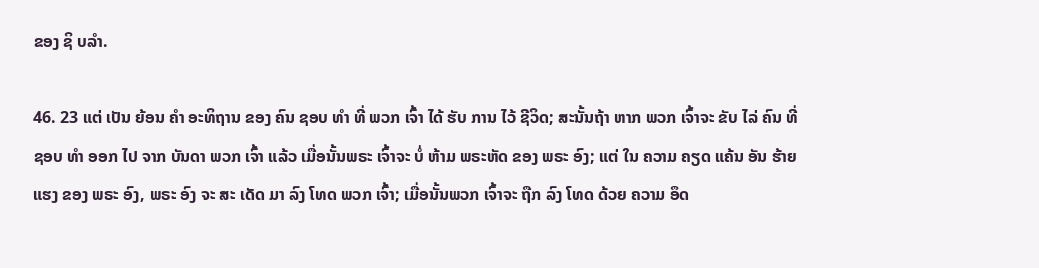ຂອງ ຊິ ບລໍາ.

46. 23 ແຕ່ ເປັນ ຍ້ອນ ຄໍາ ອະທິຖານ ຂອງ ຄົນ ຊອບ ທໍາ ທີ່ ພວກ ເຈົ້າ ໄດ້ ຮັບ ການ ໄວ້ ຊີວິດ; ສະນັ້ນຖ້າ ຫາກ ພວກ ເຈົ້າຈະ ຂັບ ໄລ່ ຄົນ ທີ່ ຊອບ ທໍາ ອອກ ໄປ ຈາກ ບັນດາ ພວກ ເຈົ້າ ແລ້ວ ເມື່ອນັ້ນພຣະ ເຈົ້າຈະ ບໍ່ ຫ້າມ ພຣະຫັດ ຂອງ ພຣະ ອົງ; ແຕ່ ໃນ ຄວາມ ຄຽດ ແຄ້ນ ອັນ ຮ້າຍ ແຮງ ຂອງ ພຣະ ອົງ, ພຣະ ອົງ ຈະ ສະ ເດັດ ມາ ລົງ ໂທດ ພວກ ເຈົ້າ; ເມື່ອນັ້ນພວກ ເຈົ້າຈະ ຖືກ ລົງ ໂທດ ດ້ວຍ ຄວາມ ອຶດ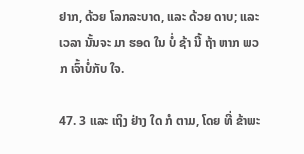ຢາກ, ດ້ວຍ ໂລກລະບາດ, ແລະ ດ້ວຍ ດາບ; ແລະ ເວລາ ນັ້ນຈະ ມາ ຮອດ ໃນ ບໍ່ ຊ້າ ນີ້ ຖ້າ ຫາກ ພວກ ເຈົ້າບໍ່ກັບ ໃຈ.

47. 3 ແລະ ເຖິງ ຢ່າງ ໃດ ກໍ ຕາມ, ໂດຍ ທີ່ ຂ້າພະ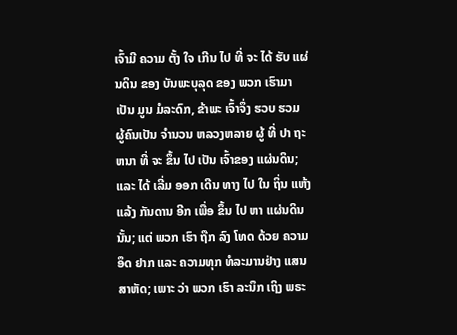ເຈົ້າມີ ຄວາມ ຕັ້ງ ໃຈ ເກີນ ໄປ ທີ່ ຈະ ໄດ້ ຮັບ ແຜ່ນດິນ ຂອງ ບັນພະບຸລຸດ ຂອງ ພວກ ເຮົາມາ ເປັນ ມູນ ມໍລະດົກ, ຂ້າພະ ເຈົ້າຈຶ່ງ ຮວບ ຮວມ ຜູ້ຄົນເປັນ ຈໍານວນ ຫລວງຫລາຍ ຜູ້ ທີ່ ປາ ຖະຫນາ ທີ່ ຈະ ຂຶ້ນ ໄປ ເປັນ ເຈົ້າຂອງ ແຜ່ນດິນ; ແລະ ໄດ້ ເລີ່ມ ອອກ ເດີນ ທາງ ໄປ ໃນ ຖິ່ນ ແຫ້ງ ແລ້ງ ກັນດານ ອີກ ເພື່ອ ຂຶ້ນ ໄປ ຫາ ແຜ່ນດິນ ນັ້ນ; ແຕ່ ພວກ ເຮົາ ຖືກ ລົງ ໂທດ ດ້ວຍ ຄວາມ ອຶດ ຢາກ ແລະ ຄວາມທຸກ ທໍລະມານຢ່າງ ແສນ ສາຫັດ; ເພາະ ວ່າ ພວກ ເຮົາ ລະນຶກ ເຖິງ ພຣະ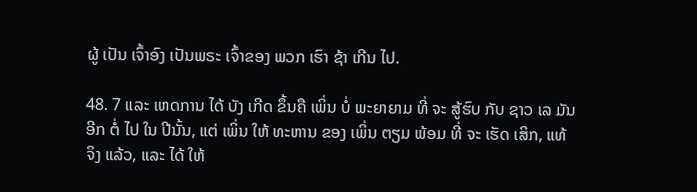ຜູ້ ເປັນ ເຈົ້າອົງ ເປັນພຣະ ເຈົ້າຂອງ ພວກ ເຮົາ ຊ້າ ເກີນ ໄປ.

48. 7 ແລະ ເຫດການ ໄດ້ ບັງ ເກີດ ຂຶ້ນຄື ເພິ່ນ ບໍ່ ພະຍາຍາມ ທີ່ ຈະ ສູ້ຮົບ ກັບ ຊາວ ເລ ມັນ ອີກ ຕໍ່ ໄປ ໃນ ປີນັ້ນ, ແຕ່ ເພິ່ນ ໃຫ້ ທະຫານ ຂອງ ເພິ່ນ ຕຽມ ພ້ອມ ທີ່ ຈະ ເຮັດ ເສິກ, ແທ້ ຈິງ ແລ້ວ, ແລະ ໄດ້ ໃຫ້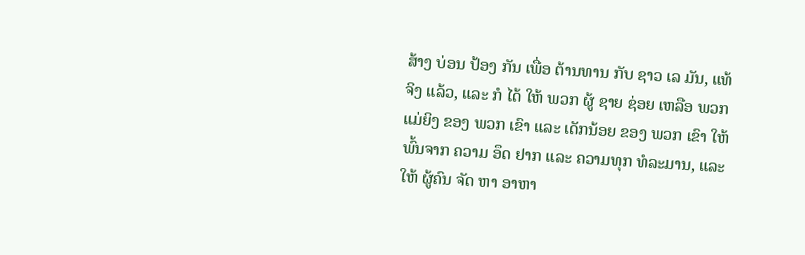ສ້າງ ບ່ອນ ປ້ອງ ກັນ ເພື່ອ ຕ້ານທານ ກັບ ຊາວ ເລ ມັນ, ແທ້ ຈິງ ແລ້ວ, ແລະ ກໍ ໄດ້ ໃຫ້ ພວກ ຜູ້ ຊາຍ ຊ່ອຍ ເຫລືອ ພວກ ແມ່ຍິງ ຂອງ ພວກ ເຂົາ ແລະ ເດັກນ້ອຍ ຂອງ ພວກ ເຂົາ ໃຫ້ ພົ້ນຈາກ ຄວາມ ອຶດ ຢາກ ແລະ ຄວາມທຸກ ທໍລະມານ, ແລະ ໃຫ້ ຜູ້ຄົນ ຈັດ ຫາ ອາຫາ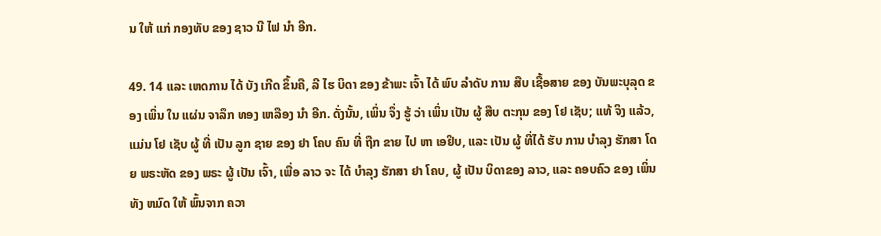ນ ໃຫ້ ແກ່ ກອງທັບ ຂອງ ຊາວ ນີ ໄຟ ນໍາ ອີກ.

49. 14 ແລະ ເຫດການ ໄດ້ ບັງ ເກີດ ຂຶ້ນຄື, ລີ ໄຮ ບິດາ ຂອງ ຂ້າພະ ເຈົ້າ ໄດ້ ພົບ ລໍາດັບ ການ ສືບ ເຊື້ອສາຍ ຂອງ ບັນພະບຸລຸດ ຂອງ ເພິ່ນ ໃນ ແຜ່ນ ຈາລຶກ ທອງ ເຫລືອງ ນໍາ ອີກ. ດັ່ງນັ້ນ, ເພິ່ນ ຈຶ່ງ ຮູ້ ວ່າ ເພິ່ນ ເປັນ ຜູ້ ສືບ ຕະກຸນ ຂອງ ໂຢ ເຊັບ; ແທ້ ຈິງ ແລ້ວ, ແມ່ນ ໂຢ ເຊັບ ຜູ້ ທີ່ ເປັນ ລູກ ຊາຍ ຂອງ ຢາ ໂຄບ ຄົນ ທີ່ ຖືກ ຂາຍ ໄປ ຫາ ເອຢິບ, ແລະ ເປັນ ຜູ້ ທີ່ໄດ້ ຮັບ ການ ບໍາລຸງ ຮັກສາ ໂດຍ ພຣະຫັດ ຂອງ ພຣະ ຜູ້ ເປັນ ເຈົ້າ, ເພື່ອ ລາວ ຈະ ໄດ້ ບໍາລຸງ ຮັກສາ ຢາ ໂຄບ, ຜູ້ ເປັນ ບິດາຂອງ ລາວ, ແລະ ຄອບຄົວ ຂອງ ເພິ່ນ ທັງ ຫມົດ ໃຫ້ ພົ້ນຈາກ ຄວາ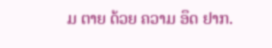ມ ຕາຍ ດ້ວຍ ຄວາມ ອຶດ ຢາກ.